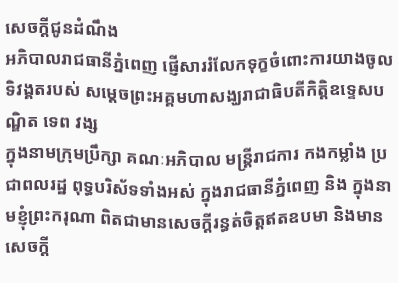សេចក្ដីជូនដំណឹង
អភិបាលរាជធានីភ្នំពេញ ផ្ញើសាររំលែកទុក្ខចំពោះការយាងចូលទិវង្គតរបស់ សម្តេចព្រះអគ្គមហាសង្ឃរាជាធិបតីកិត្តិឧទ្ទេសបណ្ឌិត ទេព វង្ស
ក្នុងនាមក្រុមប្រឹក្សា គណៈអភិបាល មន្ត្រីរាជការ កងកម្លាំង ប្រជាពលរដ្ឋ ពុទ្ធបរិស័ទទាំងអស់ ក្នុងរាជធានីភ្នំពេញ និង ក្នុងនាមខ្ញុំព្រះករុណា ពិតជាមានសេចក្ដីរន្ធត់ចិត្តឥតឧបមា និងមានសេចក្ដី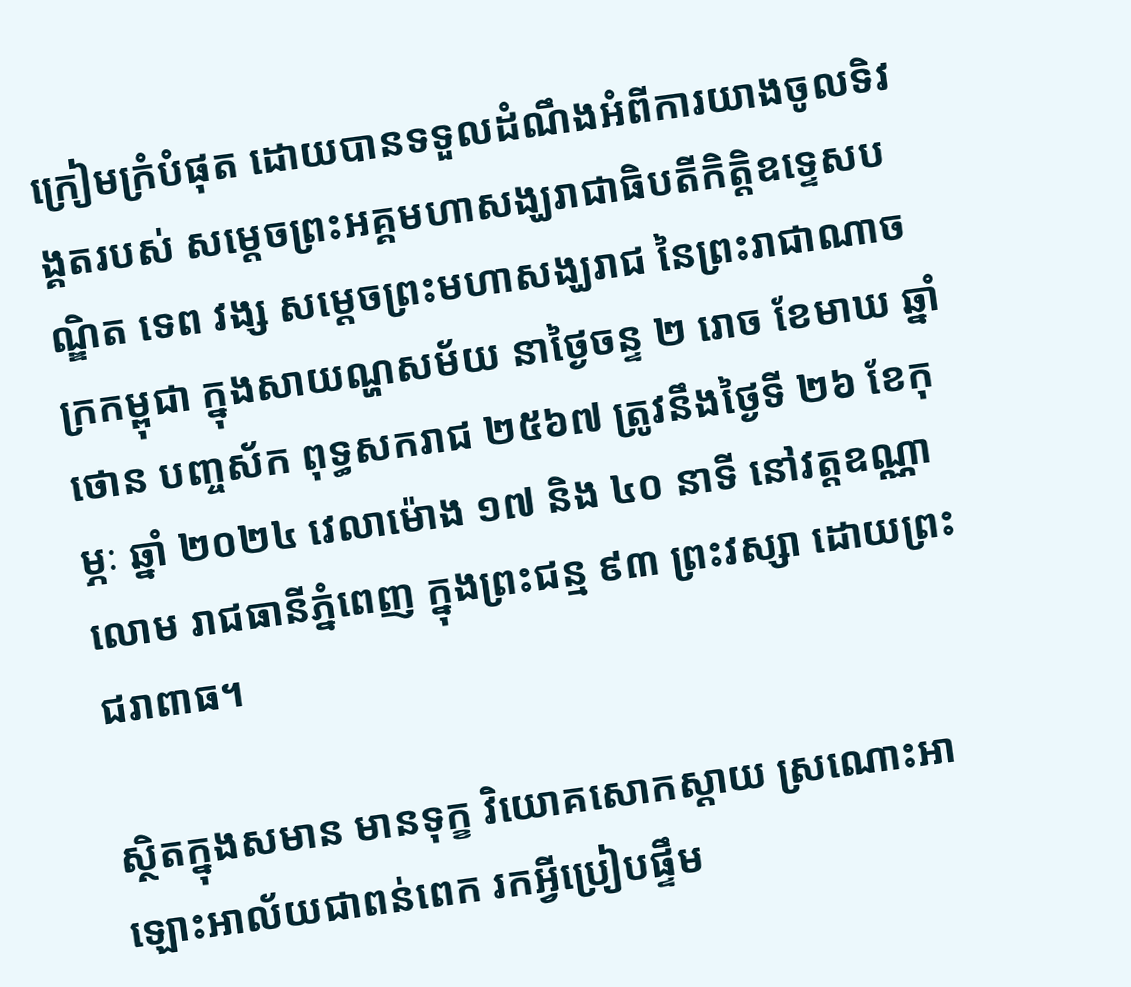ក្រៀមក្រំបំផុត ដោយបានទទួលដំណឹងអំពីការយាងចូលទិវង្គតរបស់ សម្តេចព្រះអគ្គមហាសង្ឃរាជាធិបតីកិត្តិឧទ្ទេសបណ្ឌិត ទេព វង្ស សម្តេចព្រះមហាសង្ឃរាជ នៃព្រះរាជាណាចក្រកម្ពុជា ក្នុងសាយណ្ហសម័យ នាថ្ងៃចន្ទ ២ រោច ខែមាឃ ឆ្នាំថោន បញ្ចស័ក ពុទ្ធសករាជ ២៥៦៧ ត្រូវនឹងថ្ងៃទី ២៦ ខែកុម្ភៈ ឆ្នាំ ២០២៤ វេលាម៉ោង ១៧ និង ៤០ នាទី នៅវត្តឧណ្ណាលោម រាជធានីភ្នំពេញ ក្នុងព្រះជន្ម ៩៣ ព្រះវស្សា ដោយព្រះជរាពាធ។

ស្ថិតក្នុងសមាន មានទុក្ខ វិយោគសោកស្ដាយ ស្រណោះអាឡោះអាល័យជាពន់ពេក រកអ្វីប្រៀបផ្ទឹម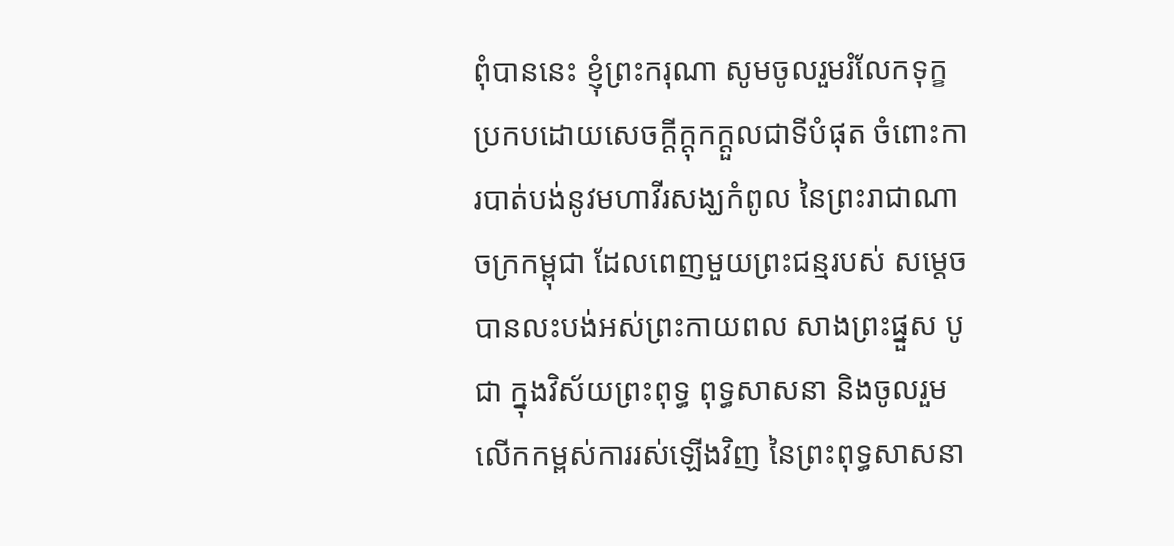ពុំបាននេះ ខ្ញុំព្រះករុណា សូមចូលរួមរំលែកទុក្ខ ប្រកបដោយសេចក្ដីក្ដុកក្ដួលជាទីបំផុត ចំពោះការបាត់បង់នូវមហាវីរសង្ឃកំពូល នៃព្រះរាជាណាចក្រកម្ពុជា ដែលពេញមួយព្រះជន្មរបស់ សម្តេច បានលះបង់អស់ព្រះកាយពល សាងព្រះផ្នួស បូជា ក្នុងវិស័យព្រះពុទ្ធ ពុទ្ធសាសនា និងចូលរួមលើកកម្ពស់ការរស់ឡើងវិញ នៃព្រះពុទ្ធសាសនា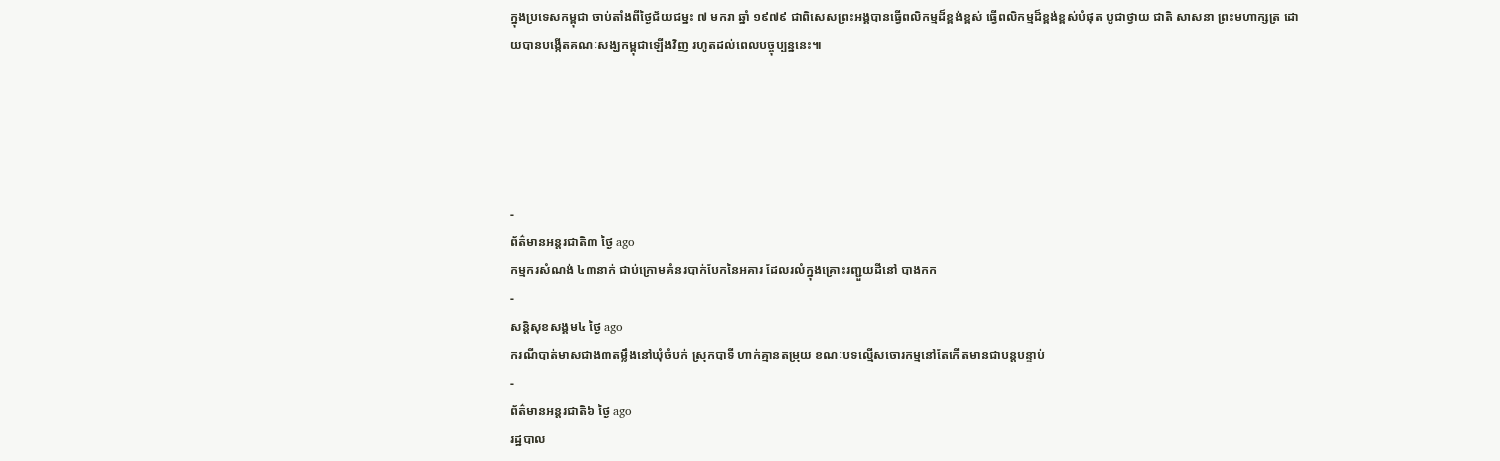ក្នុងប្រទេសកម្ពុជា ចាប់តាំងពីថ្ងៃជ័យជម្នះ ៧ មករា ឆ្នាំ ១៩៧៩ ជាពិសេសព្រះអង្គបានធ្វើពលិកម្មដ៏ខ្ពង់ខ្ពស់ ធ្វើពលិកម្មដ៏ខ្ពង់ខ្ពស់បំផុត បូជាថ្វាយ ជាតិ សាសនា ព្រះមហាក្សត្រ ដោយបានបង្កើតគណៈសង្ឃកម្ពុជាឡើងវិញ រហូតដល់ពេលបច្ចុប្បន្ននេះ៕





-
ព័ត៌មានអន្ដរជាតិ៣ ថ្ងៃ ago
កម្មករសំណង់ ៤៣នាក់ ជាប់ក្រោមគំនរបាក់បែកនៃអគារ ដែលរលំក្នុងគ្រោះរញ្ជួយដីនៅ បាងកក
-
សន្តិសុខសង្គម៤ ថ្ងៃ ago
ករណីបាត់មាសជាង៣តម្លឹងនៅឃុំចំបក់ ស្រុកបាទី ហាក់គ្មានតម្រុយ ខណៈបទល្មើសចោរកម្មនៅតែកើតមានជាបន្តបន្ទាប់
-
ព័ត៌មានអន្ដរជាតិ៦ ថ្ងៃ ago
រដ្ឋបាល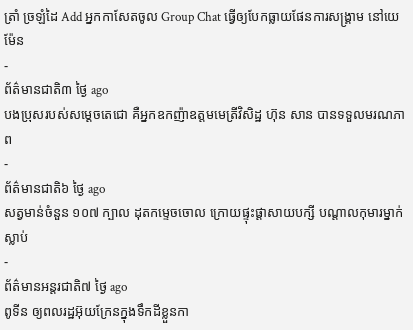ត្រាំ ច្រឡំដៃ Add អ្នកកាសែតចូល Group Chat ធ្វើឲ្យបែកធ្លាយផែនការសង្គ្រាម នៅយេម៉ែន
-
ព័ត៌មានជាតិ៣ ថ្ងៃ ago
បងប្រុសរបស់សម្ដេចតេជោ គឺអ្នកឧកញ៉ាឧត្តមមេត្រីវិសិដ្ឋ ហ៊ុន សាន បានទទួលមរណភាព
-
ព័ត៌មានជាតិ៦ ថ្ងៃ ago
សត្វមាន់ចំនួន ១០៧ ក្បាល ដុតកម្ទេចចោល ក្រោយផ្ទុះផ្ដាសាយបក្សី បណ្តាលកុមារម្នាក់ស្លាប់
-
ព័ត៌មានអន្ដរជាតិ៧ ថ្ងៃ ago
ពូទីន ឲ្យពលរដ្ឋអ៊ុយក្រែនក្នុងទឹកដីខ្លួនកា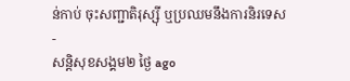ន់កាប់ ចុះសញ្ជាតិរុស្ស៊ី ឬប្រឈមនឹងការនិរទេស
-
សន្តិសុខសង្គម២ ថ្ងៃ ago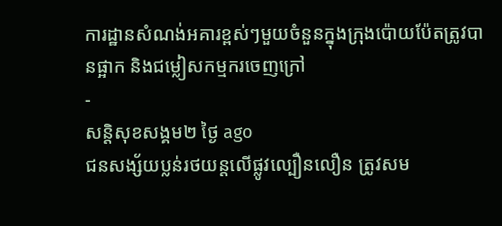ការដ្ឋានសំណង់អគារខ្ពស់ៗមួយចំនួនក្នុងក្រុងប៉ោយប៉ែតត្រូវបានផ្អាក និងជម្លៀសកម្មករចេញក្រៅ
-
សន្តិសុខសង្គម២ ថ្ងៃ ago
ជនសង្ស័យប្លន់រថយន្តលើផ្លូវល្បឿនលឿន ត្រូវសម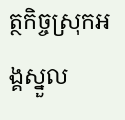ត្ថកិច្ចស្រុកអង្គស្នួល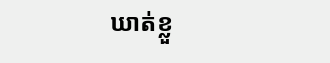ឃាត់ខ្លួ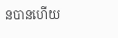នបានហើយ